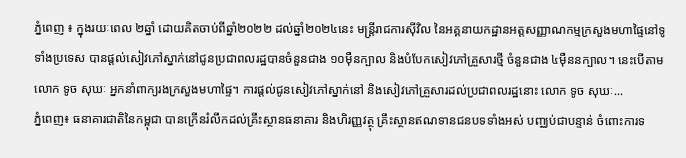ភ្នំពេញ ៖ ក្នុងរយៈពេល ២ឆ្នាំ ដោយគិតចាប់ពីឆ្នាំ២០២២ ដល់ឆ្នាំ២០២៤នេះ មន្រ្តីរាជការស៊ីវិល នៃអគ្គនាយកដ្ឋានអត្តសញ្ញាណកម្មក្រសួងមហាផ្ទៃនៅទូទាំងប្រទេស បានផ្ដល់សៀវភៅស្នាក់នៅជូនប្រជាពលរដ្ឋបានចំនួនជាង ១០ម៉ឺនក្បាល និងបំបែកសៀវភៅគ្រួសារថ្មី ចំនួនជាង ៤ម៉ឺននក្បាល។ នេះបើតាមលោក ទូច សុឃៈ អ្នកនាំពាក្យរងក្រសួងមហាផ្ទៃ។ ការផ្ដល់ជូនសៀវភៅស្នាក់នៅ និងសៀវភៅគ្រួសារដល់ប្រជាពលរដ្ឋនោះ លោក ទូច សុឃៈ...
ភ្នំពេញ៖ ធនាគារជាតិនៃកម្ពុជា បានក្រើនរំលឹកដល់គ្រឹះស្ថានធនាគារ និងហិរញ្ញវត្ថុ គ្រឹះស្ថានឥណទានជនបទទាំងអស់ បញ្ឈប់ជាបន្ទាន់ ចំពោះការទ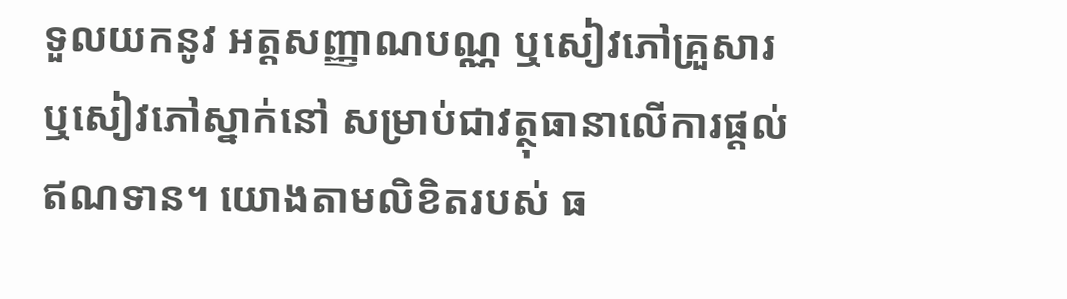ទួលយកនូវ អត្តសញ្ញាណបណ្ណ ឬសៀវភៅគ្រួសារ ឬសៀវភៅស្នាក់នៅ សម្រាប់ជាវត្ថុធានាលើការផ្ដល់ឥណទាន។ យោងតាមលិខិតរបស់ ធ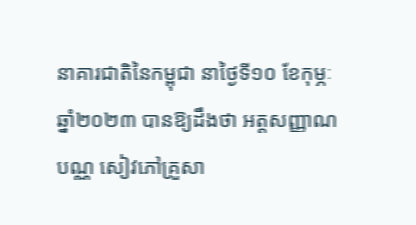នាគារជាតិនៃកម្ពុជា នាថ្ងៃទី១០ ខែកុម្ភៈ ឆ្នាំ២០២៣ បានឱ្យដឹងថា អត្តសញ្ញាណបណ្ណ សៀវភៅគ្រួសា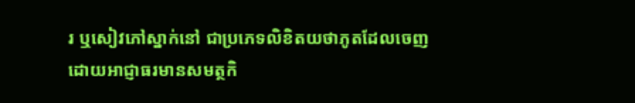រ ឬសៀវភៅស្នាក់នៅ ជាប្រភេទលិខិតយថាភូតដែលចេញ ដោយអាជ្ញាធរមានសមត្ថកិ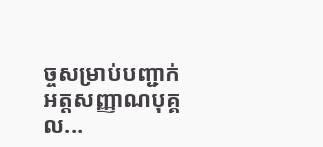ច្ចសម្រាប់បញ្ជាក់អត្តសញ្ញាណបុគ្គល...